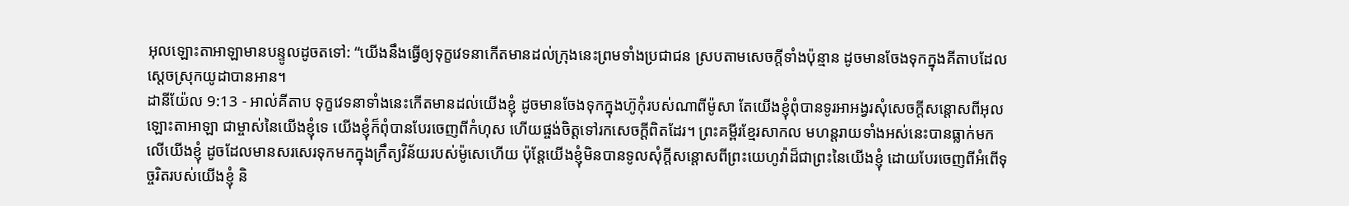អុលឡោះតាអាឡាមានបន្ទូលដូចតទៅ: “យើងនឹងធ្វើឲ្យទុក្ខវេទនាកើតមានដល់ក្រុងនេះព្រមទាំងប្រជាជន ស្របតាមសេចក្តីទាំងប៉ុន្មាន ដូចមានចែងទុកក្នុងគីតាបដែលស្តេចស្រុកយូដាបានអាន។
ដានីយ៉ែល 9:13 - អាល់គីតាប ទុក្ខវេទនាទាំងនេះកើតមានដល់យើងខ្ញុំ ដូចមានចែងទុកក្នុងហ៊ូកុំរបស់ណាពីម៉ូសា តែយើងខ្ញុំពុំបានទូរអាអង្វរសុំសេចក្ដីសន្ដោសពីអុលឡោះតាអាឡា ជាម្ចាស់នៃយើងខ្ញុំទេ យើងខ្ញុំក៏ពុំបានបែរចេញពីកំហុស ហើយផ្ចង់ចិត្តទៅរកសេចក្ដីពិតដែរ។ ព្រះគម្ពីរខ្មែរសាកល មហន្តរាយទាំងអស់នេះបានធ្លាក់មកលើយើងខ្ញុំ ដូចដែលមានសរសេរទុកមកក្នុងក្រឹត្យវិន័យរបស់ម៉ូសេហើយ ប៉ុន្តែយើងខ្ញុំមិនបានទូលសុំក្ដីសន្ដោសពីព្រះយេហូវ៉ាដ៏ជាព្រះនៃយើងខ្ញុំ ដោយបែរចេញពីអំពើទុច្ចរិតរបស់យើងខ្ញុំ និ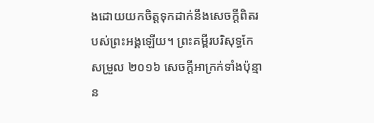ងដោយយកចិត្តទុកដាក់នឹងសេចក្ដីពិតរបស់ព្រះអង្គឡើយ។ ព្រះគម្ពីរបរិសុទ្ធកែសម្រួល ២០១៦ សេចក្ដីអាក្រក់ទាំងប៉ុន្មាន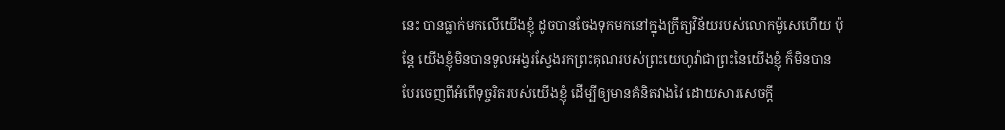នេះ បានធ្លាក់មកលើយើងខ្ញុំ ដូចបានចែងទុកមកនៅក្នុងក្រឹត្យវិន័យរបស់លោកម៉ូសេហើយ ប៉ុន្តែ យើងខ្ញុំមិនបានទូលអង្វរស្វែងរកព្រះគុណរបស់ព្រះយេហូវ៉ាជាព្រះនៃយើងខ្ញុំ ក៏មិនបានបែរចេញពីអំពើទុច្ចរិតរបស់យើងខ្ញុំ ដើម្បីឲ្យមានគំនិតវាងវៃ ដោយសារសេចក្ដី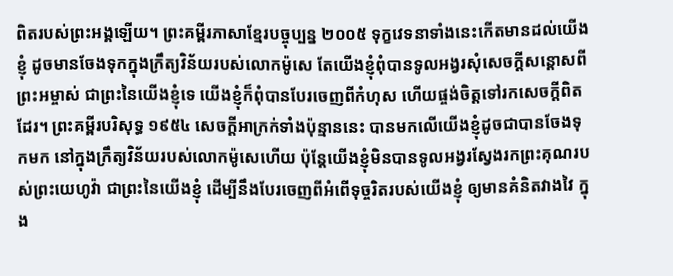ពិតរបស់ព្រះអង្គឡើយ។ ព្រះគម្ពីរភាសាខ្មែរបច្ចុប្បន្ន ២០០៥ ទុក្ខវេទនាទាំងនេះកើតមានដល់យើងខ្ញុំ ដូចមានចែងទុកក្នុងក្រឹត្យវិន័យរបស់លោកម៉ូសេ តែយើងខ្ញុំពុំបានទូលអង្វរសុំសេចក្ដីសន្ដោសពីព្រះអម្ចាស់ ជាព្រះនៃយើងខ្ញុំទេ យើងខ្ញុំក៏ពុំបានបែរចេញពីកំហុស ហើយផ្ចង់ចិត្តទៅរកសេចក្ដីពិតដែរ។ ព្រះគម្ពីរបរិសុទ្ធ ១៩៥៤ សេចក្ដីអាក្រក់ទាំងប៉ុន្មាននេះ បានមកលើយើងខ្ញុំដូចជាបានចែងទុកមក នៅក្នុងក្រឹត្យវិន័យរបស់លោកម៉ូសេហើយ ប៉ុន្តែយើងខ្ញុំមិនបានទូលអង្វរស្វែងរកព្រះគុណរបស់ព្រះយេហូវ៉ា ជាព្រះនៃយើងខ្ញុំ ដើម្បីនឹងបែរចេញពីអំពើទុច្ចរិតរបស់យើងខ្ញុំ ឲ្យមានគំនិតវាងវៃ ក្នុង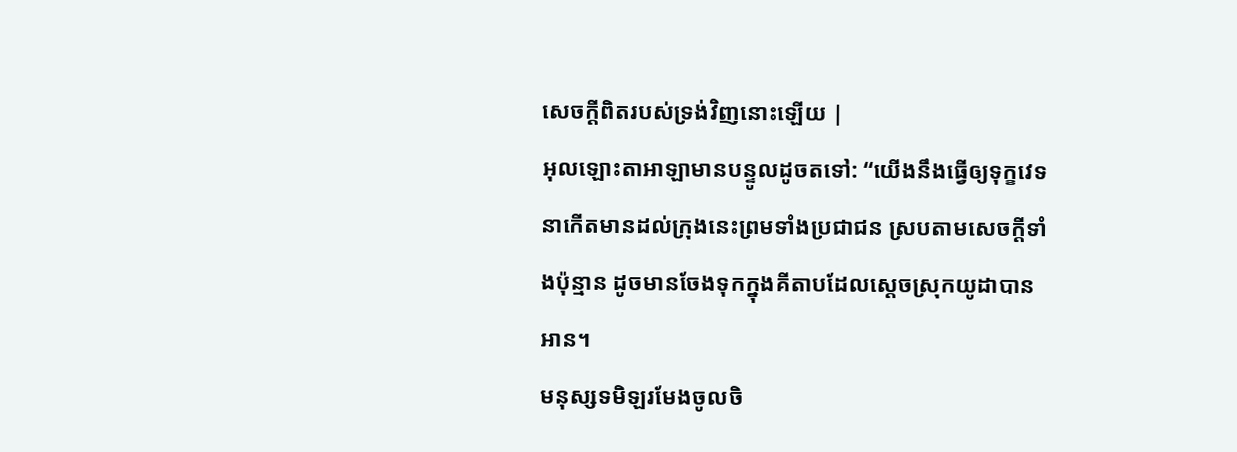សេចក្ដីពិតរបស់ទ្រង់វិញនោះឡើយ |
អុលឡោះតាអាឡាមានបន្ទូលដូចតទៅ: “យើងនឹងធ្វើឲ្យទុក្ខវេទនាកើតមានដល់ក្រុងនេះព្រមទាំងប្រជាជន ស្របតាមសេចក្តីទាំងប៉ុន្មាន ដូចមានចែងទុកក្នុងគីតាបដែលស្តេចស្រុកយូដាបានអាន។
មនុស្សទមិឡរមែងចូលចិ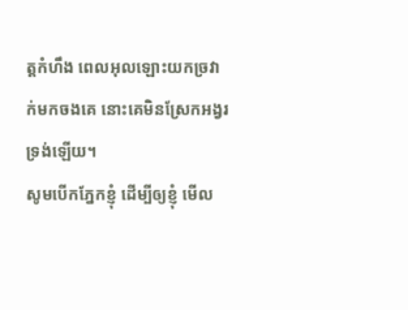ត្តកំហឹង ពេលអុលឡោះយកច្រវាក់មកចងគេ នោះគេមិនស្រែកអង្វរទ្រង់ឡើយ។
សូមបើកភ្នែកខ្ញុំ ដើម្បីឲ្យខ្ញុំ មើល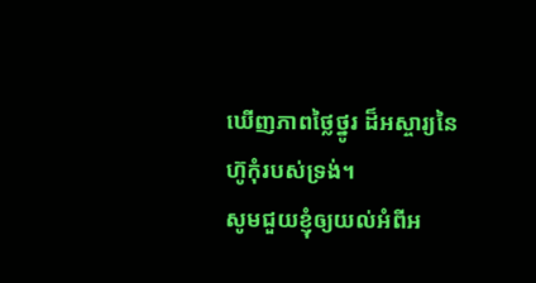ឃើញភាពថ្លៃថ្នូរ ដ៏អស្ចារ្យនៃហ៊ូកុំរបស់ទ្រង់។
សូមជួយខ្ញុំឲ្យយល់អំពីអ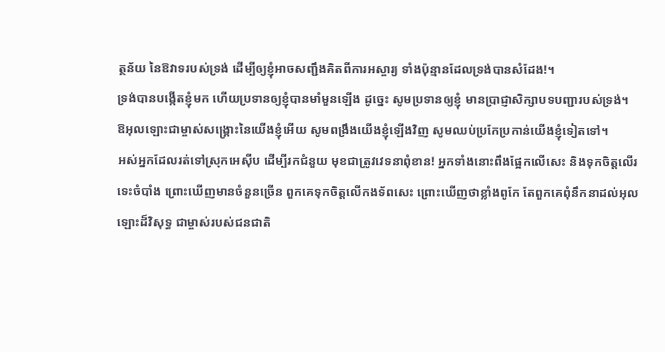ត្ថន័យ នៃឱវាទរបស់ទ្រង់ ដើម្បីឲ្យខ្ញុំអាចសញ្ជឹងគិតពីការអស្ចារ្យ ទាំងប៉ុន្មានដែលទ្រង់បានសំដែង!។
ទ្រង់បានបង្កើតខ្ញុំមក ហើយប្រទានឲ្យខ្ញុំបានមាំមួនឡើង ដូច្នេះ សូមប្រទានឲ្យខ្ញុំ មានប្រាជ្ញាសិក្សាបទបញ្ជារបស់ទ្រង់។
ឱអុលឡោះជាម្ចាស់សង្គ្រោះនៃយើងខ្ញុំអើយ សូមពង្រឹងយើងខ្ញុំឡើងវិញ សូមឈប់ប្រកែប្រកាន់យើងខ្ញុំទៀតទៅ។
អស់អ្នកដែលរត់ទៅស្រុកអេស៊ីប ដើម្បីរកជំនួយ មុខជាត្រូវវេទនាពុំខាន! អ្នកទាំងនោះពឹងផ្អែកលើសេះ និងទុកចិត្តលើរទេះចំបាំង ព្រោះឃើញមានចំនួនច្រើន ពួកគេទុកចិត្តលើកងទ័ពសេះ ព្រោះឃើញថាខ្លាំងពូកែ តែពួកគេពុំនឹកនាដល់អុលឡោះដ៏វិសុទ្ធ ជាម្ចាស់របស់ជនជាតិ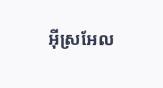អ៊ីស្រអែល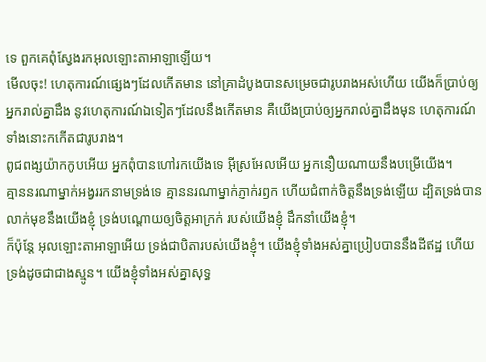ទេ ពួកគេពុំស្វែងរកអុលឡោះតាអាឡាឡើយ។
មើលចុះ! ហេតុការណ៍ផ្សេងៗដែលកើតមាន នៅគ្រាដំបូងបានសម្រេចជារូបរាងអស់ហើយ យើងក៏ប្រាប់ឲ្យអ្នករាល់គ្នាដឹង នូវហេតុការណ៍ឯទៀតៗដែលនឹងកើតមាន គឺយើងប្រាប់ឲ្យអ្នករាល់គ្នាដឹងមុន ហេតុការណ៍ទាំងនោះកកើតជារូបរាង។
ពូជពង្សយ៉ាកកូបអើយ អ្នកពុំបានហៅរកយើងទេ អ៊ីស្រអែលអើយ អ្នកនឿយណាយនឹងបម្រើយើង។
គ្មាននរណាម្នាក់អង្វររកនាមទ្រង់ទេ គ្មាននរណាម្នាក់ភ្ញាក់រឭក ហើយជំពាក់ចិត្តនឹងទ្រង់ឡើយ ដ្បិតទ្រង់បានលាក់មុខនឹងយើងខ្ញុំ ទ្រង់បណ្ដោយឲ្យចិត្តអាក្រក់ របស់យើងខ្ញុំ ដឹកនាំយើងខ្ញុំ។
ក៏ប៉ុន្តែ អុលឡោះតាអាឡាអើយ ទ្រង់ជាបិតារបស់យើងខ្ញុំ។ យើងខ្ញុំទាំងអស់គ្នាប្រៀបបាននឹងដីឥដ្ឋ ហើយទ្រង់ដូចជាជាងស្មូន។ យើងខ្ញុំទាំងអស់គ្នាសុទ្ធ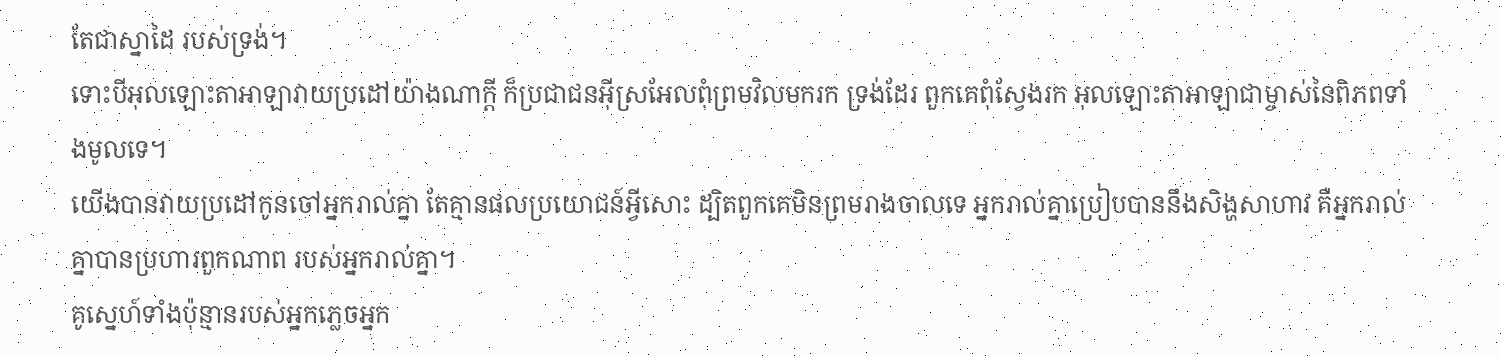តែជាស្នាដៃ របស់ទ្រង់។
ទោះបីអុលឡោះតាអាឡាវាយប្រដៅយ៉ាងណាក្ដី ក៏ប្រជាជនអ៊ីស្រអែលពុំព្រមវិលមករក ទ្រង់ដែរ ពួកគេពុំស្វែងរក អុលឡោះតាអាឡាជាម្ចាស់នៃពិភពទាំងមូលទេ។
យើងបានវាយប្រដៅកូនចៅអ្នករាល់គ្នា តែគ្មានផលប្រយោជន៍អ្វីសោះ ដ្បិតពួកគេមិនព្រមរាងចាលទេ អ្នករាល់គ្នាប្រៀបបាននឹងសិង្ហសាហាវ គឺអ្នករាល់គ្នាបានប្រហារពួកណាព របស់អ្នករាល់គ្នា។
គូស្នេហ៍ទាំងប៉ុន្មានរបស់អ្នកភ្លេចអ្នក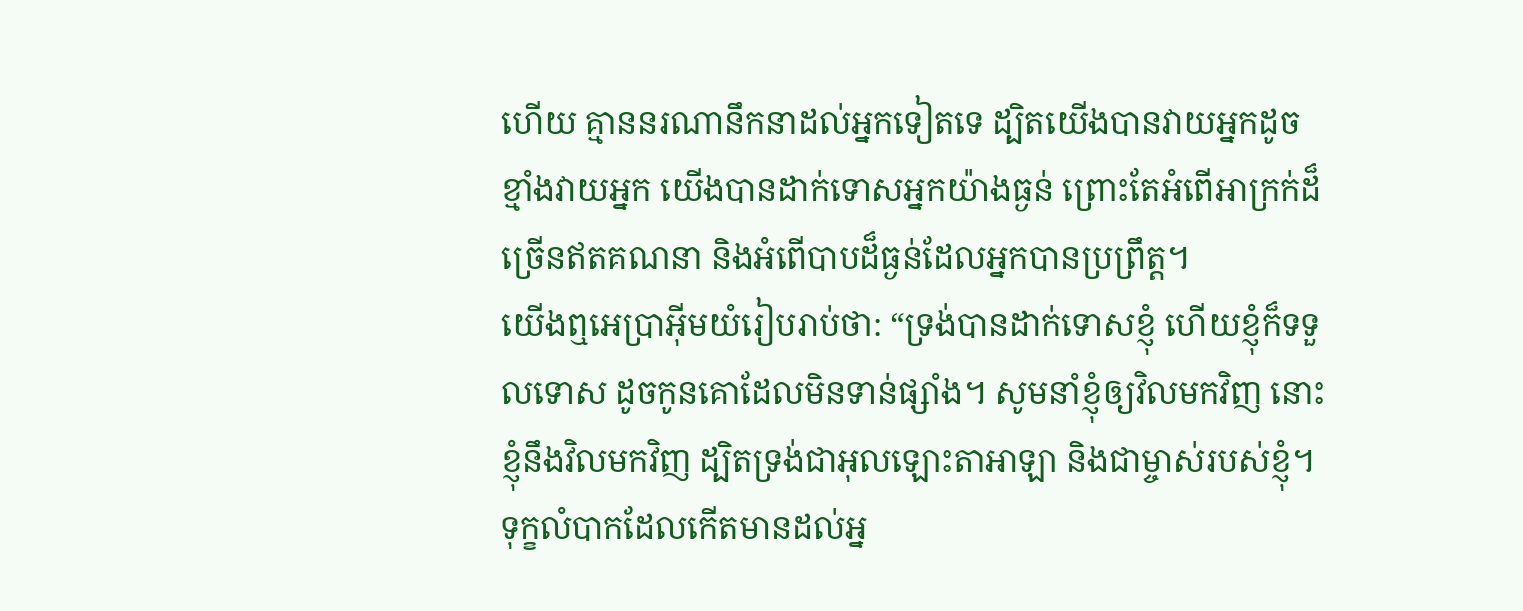ហើយ គ្មាននរណានឹកនាដល់អ្នកទៀតទេ ដ្បិតយើងបានវាយអ្នកដូចខ្មាំងវាយអ្នក យើងបានដាក់ទោសអ្នកយ៉ាងធ្ងន់ ព្រោះតែអំពើអាក្រក់ដ៏ច្រើនឥតគណនា និងអំពើបាបដ៏ធ្ងន់ដែលអ្នកបានប្រព្រឹត្ត។
យើងឮអេប្រាអ៊ីមយំរៀបរាប់ថា: “ទ្រង់បានដាក់ទោសខ្ញុំ ហើយខ្ញុំក៏ទទួលទោស ដូចកូនគោដែលមិនទាន់ផ្សាំង។ សូមនាំខ្ញុំឲ្យវិលមកវិញ នោះខ្ញុំនឹងវិលមកវិញ ដ្បិតទ្រង់ជាអុលឡោះតាអាឡា និងជាម្ចាស់របស់ខ្ញុំ។
ទុក្ខលំបាកដែលកើតមានដល់អ្ន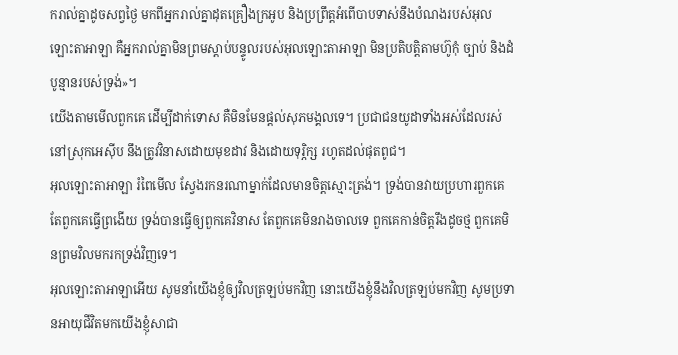ករាល់គ្នាដូចសព្វថ្ងៃ មកពីអ្នករាល់គ្នាដុតគ្រឿងក្រអូប និងប្រព្រឹត្តអំពើបាបទាស់នឹងបំណងរបស់អុលឡោះតាអាឡា គឺអ្នករាល់គ្នាមិនព្រមស្ដាប់បន្ទូលរបស់អុលឡោះតាអាឡា មិនប្រតិបត្តិតាមហ៊ូកុំ ច្បាប់ និងដំបូន្មានរបស់ទ្រង់»។
យើងតាមមើលពួកគេ ដើម្បីដាក់ទោស គឺមិនមែនផ្ដល់សុភមង្គលទេ។ ប្រជាជនយូដាទាំងអស់ដែលរស់នៅស្រុកអេស៊ីប នឹងត្រូវវិនាសដោយមុខដាវ និងដោយទុរ្ភិក្ស រហូតដល់ផុតពូជ។
អុលឡោះតាអាឡា រំពៃមើល ស្វែងរកនរណាម្នាក់ដែលមានចិត្តស្មោះត្រង់។ ទ្រង់បានវាយប្រហារពួកគេ តែពួកគេធ្វើព្រងើយ ទ្រង់បានធ្វើឲ្យពួកគេវិនាស តែពួកគេមិនរាងចាលទេ ពួកគេកាន់ចិត្តរឹងដូចថ្ម ពួកគេមិនព្រមវិលមករកទ្រង់វិញទេ។
អុលឡោះតាអាឡាអើយ សូមនាំយើងខ្ញុំឲ្យវិលត្រឡប់មកវិញ នោះយើងខ្ញុំនឹងវិលត្រឡប់មកវិញ សូមប្រទានអាយុជីវិតមកយើងខ្ញុំសាជា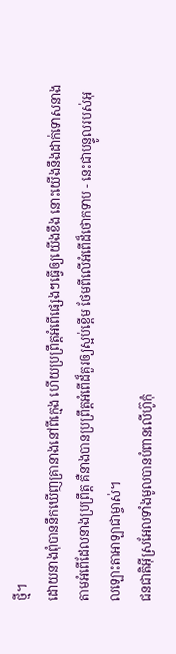ថ្មី។
ដោយនាងពុំបាននឹកឃើញគ្រានាងនៅពីក្មេង ហើយប្រព្រឹត្តអំពើផ្សេងៗធ្វើឲ្យយើងខឹង នោះយើងនឹងដាក់ទោសនាងតាមអំពើដែលនាងប្រព្រឹត្ត គឺនាងបានប្រព្រឹត្តអំពើដ៏គួរឲ្យស្អប់ខ្ពើម ថែមពីលើអំពើដ៏ថោកទាប - នេះជាបន្ទូលរបស់អុលឡោះតាអាឡាជាម្ចាស់។
ជនជាតិអ៊ីស្រអែលទាំងមូលបានបំពានលើហ៊ូកុំ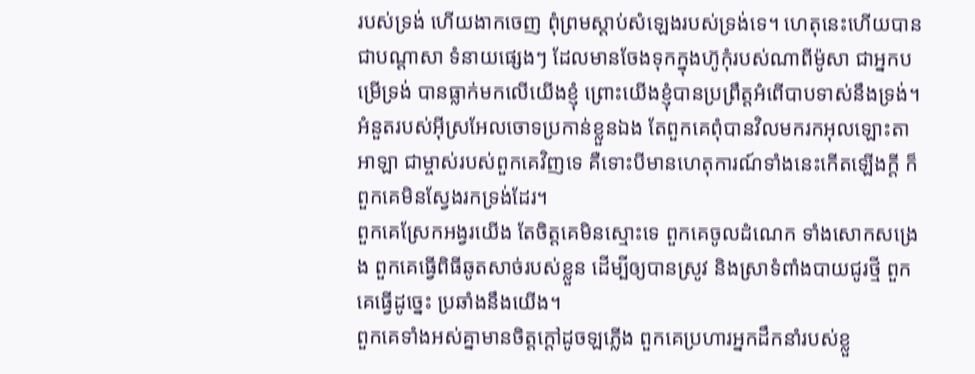របស់ទ្រង់ ហើយងាកចេញ ពុំព្រមស្ដាប់សំឡេងរបស់ទ្រង់ទេ។ ហេតុនេះហើយបានជាបណ្ដាសា ទំនាយផ្សេងៗ ដែលមានចែងទុកក្នុងហ៊ូកុំរបស់ណាពីម៉ូសា ជាអ្នកបម្រើទ្រង់ បានធ្លាក់មកលើយើងខ្ញុំ ព្រោះយើងខ្ញុំបានប្រព្រឹត្តអំពើបាបទាស់នឹងទ្រង់។
អំនួតរបស់អ៊ីស្រអែលចោទប្រកាន់ខ្លួនឯង តែពួកគេពុំបានវិលមករកអុលឡោះតាអាឡា ជាម្ចាស់របស់ពួកគេវិញទេ គឺទោះបីមានហេតុការណ៍ទាំងនេះកើតឡើងក្ដី ក៏ពួកគេមិនស្វែងរកទ្រង់ដែរ។
ពួកគេស្រែកអង្វរយើង តែចិត្តគេមិនស្មោះទេ ពួកគេចូលដំណេក ទាំងសោកសង្រេង ពួកគេធ្វើពិធីឆូតសាច់របស់ខ្លួន ដើម្បីឲ្យបានស្រូវ និងស្រាទំពាំងបាយជូរថ្មី ពួកគេធ្វើដូច្នេះ ប្រឆាំងនឹងយើង។
ពួកគេទាំងអស់គ្នាមានចិត្តក្ដៅដូចឡភ្លើង ពួកគេប្រហារអ្នកដឹកនាំរបស់ខ្លួ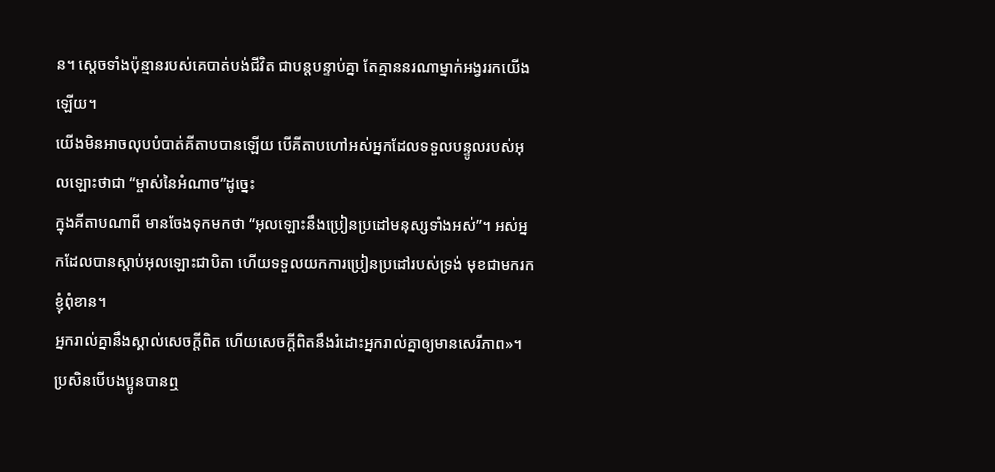ន។ ស្ដេចទាំងប៉ុន្មានរបស់គេបាត់បង់ជីវិត ជាបន្តបន្ទាប់គ្នា តែគ្មាននរណាម្នាក់អង្វររកយើងឡើយ។
យើងមិនអាចលុបបំបាត់គីតាបបានឡើយ បើគីតាបហៅអស់អ្នកដែលទទួលបន្ទូលរបស់អុលឡោះថាជា “ម្ចាស់នៃអំណាច”ដូច្នេះ
ក្នុងគីតាបណាពី មានចែងទុកមកថា “អុលឡោះនឹងប្រៀនប្រដៅមនុស្សទាំងអស់”។ អស់អ្នកដែលបានស្ដាប់អុលឡោះជាបិតា ហើយទទួលយកការប្រៀនប្រដៅរបស់ទ្រង់ មុខជាមករកខ្ញុំពុំខាន។
អ្នករាល់គ្នានឹងស្គាល់សេចក្ដីពិត ហើយសេចក្ដីពិតនឹងរំដោះអ្នករាល់គ្នាឲ្យមានសេរីភាព»។
ប្រសិនបើបងប្អូនបានឮ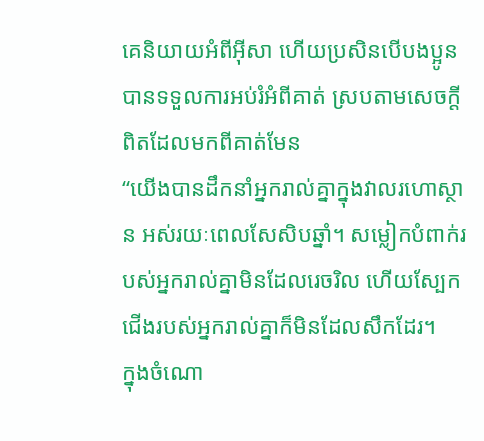គេនិយាយអំពីអ៊ីសា ហើយប្រសិនបើបងប្អូនបានទទួលការអប់រំអំពីគាត់ ស្របតាមសេចក្ដីពិតដែលមកពីគាត់មែន
“យើងបានដឹកនាំអ្នករាល់គ្នាក្នុងវាលរហោស្ថាន អស់រយៈពេលសែសិបឆ្នាំ។ សម្លៀកបំពាក់របស់អ្នករាល់គ្នាមិនដែលរេចរិល ហើយស្បែកជើងរបស់អ្នករាល់គ្នាក៏មិនដែលសឹកដែរ។
ក្នុងចំណោ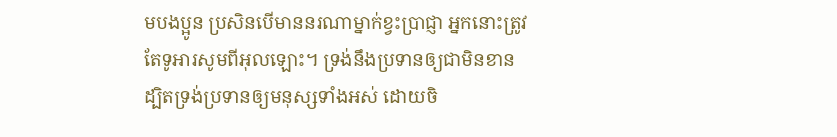មបងប្អូន ប្រសិនបើមាននរណាម្នាក់ខ្វះប្រាជ្ញា អ្នកនោះត្រូវតែទូអារសូមពីអុលឡោះ។ ទ្រង់នឹងប្រទានឲ្យជាមិនខាន ដ្បិតទ្រង់ប្រទានឲ្យមនុស្សទាំងអស់ ដោយចិ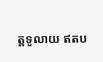ត្តទូលាយ ឥតប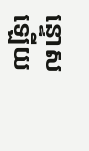ន្ទោសឡើយ